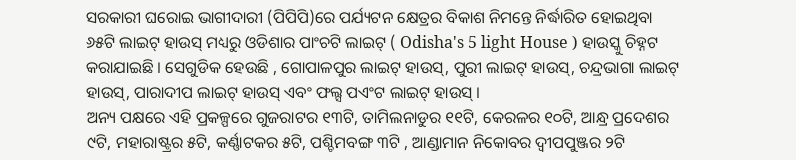ସରକାରୀ ଘରୋଇ ଭାଗୀଦାରୀ (ପିପିପି)ରେ ପର୍ଯ୍ୟଟନ କ୍ଷେତ୍ରର ବିକାଶ ନିମନ୍ତେ ନିର୍ଦ୍ଧାରିତ ହୋଇଥିବା ୬୫ଟି ଲାଇଟ୍ ହାଉସ୍ ମଧ୍ୟରୁ ଓଡିଶାର ପାଂଚଟି ଲାଇଟ୍ ( Odisha's 5 light House ) ହାଉସ୍କୁ ଚିହ୍ନଟ କରାଯାଇଛି । ସେଗୁଡିକ ହେଉଛି , ଗୋପାଳପୁର ଲାଇଟ୍ ହାଉସ୍, ପୁରୀ ଲାଇଟ୍ ହାଉସ୍, ଚନ୍ଦ୍ରଭାଗା ଲାଇଟ୍ ହାଉସ୍, ପାରାଦୀପ ଲାଇଟ୍ ହାଉସ୍ ଏବଂ ଫଲ୍ସ ପଏଂଟ ଲାଇଟ୍ ହାଉସ୍ ।
ଅନ୍ୟ ପକ୍ଷରେ ଏହି ପ୍ରକଳ୍ପରେ ଗୁଜରାଟର ୧୩ଟି, ତାମିଲନାଡୁର ୧୧ଟି, କେରଳର ୧୦ଟି, ଆନ୍ଧ୍ର ପ୍ରଦେଶର ୯ଟି, ମହାରାଷ୍ଟ୍ରର ୫ଟି, କର୍ଣ୍ଣାଟକର ୫ଟି, ପଶ୍ଚିମବଙ୍ଗ ୩ଟି , ଆଣ୍ଡାମାନ ନିକୋବର ଦ୍ୱୀପପୁଞ୍ଜର ୨ଟି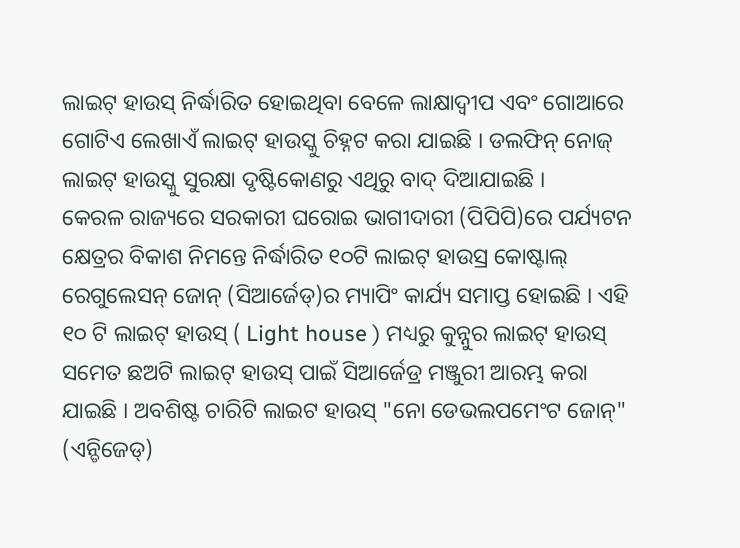ଲାଇଟ୍ ହାଉସ୍ ନିର୍ଦ୍ଧାରିତ ହୋଇଥିବା ବେଳେ ଲାକ୍ଷାଦ୍ୱୀପ ଏବଂ ଗୋଆରେ ଗୋଟିଏ ଲେଖାଏଁ ଲାଇଟ୍ ହାଉସ୍କୁ ଚିହ୍ନଟ କରା ଯାଇଛି । ଡଲଫିନ୍ ନୋଜ୍ ଲାଇଟ୍ ହାଉସ୍କୁ ସୁରକ୍ଷା ଦୃଷ୍ଟିକୋଣରୁ ଏଥିରୁ ବାଦ୍ ଦିଆଯାଇଛି ।
କେରଳ ରାଜ୍ୟରେ ସରକାରୀ ଘରୋଇ ଭାଗୀଦାରୀ (ପିପିପି)ରେ ପର୍ଯ୍ୟଟନ କ୍ଷେତ୍ରର ବିକାଶ ନିମନ୍ତେ ନିର୍ଦ୍ଧାରିତ ୧୦ଟି ଲାଇଟ୍ ହାଉସ୍ର କୋଷ୍ଟାଲ୍ ରେଗୁଲେସନ୍ ଜୋନ୍ (ସିଆର୍ଜେଡ୍)ର ମ୍ୟାପିଂ କାର୍ଯ୍ୟ ସମାପ୍ତ ହୋଇଛି । ଏହି ୧୦ ଟି ଲାଇଟ୍ ହାଉସ୍ ( Light house ) ମଧ୍ୟରୁ କୁନ୍ନୁର ଲାଇଟ୍ ହାଉସ୍ ସମେତ ଛଅଟି ଲାଇଟ୍ ହାଉସ୍ ପାଇଁ ସିଆର୍ଜେଡ୍ର ମଞ୍ଜୁରୀ ଆରମ୍ଭ କରା ଯାଇଛି । ଅବଶିଷ୍ଟ ଚାରିଟି ଲାଇଟ ହାଉସ୍ "ନୋ ଡେଭଲପମେଂଟ ଜୋନ୍" (ଏନ୍ଡିଜେଡ୍)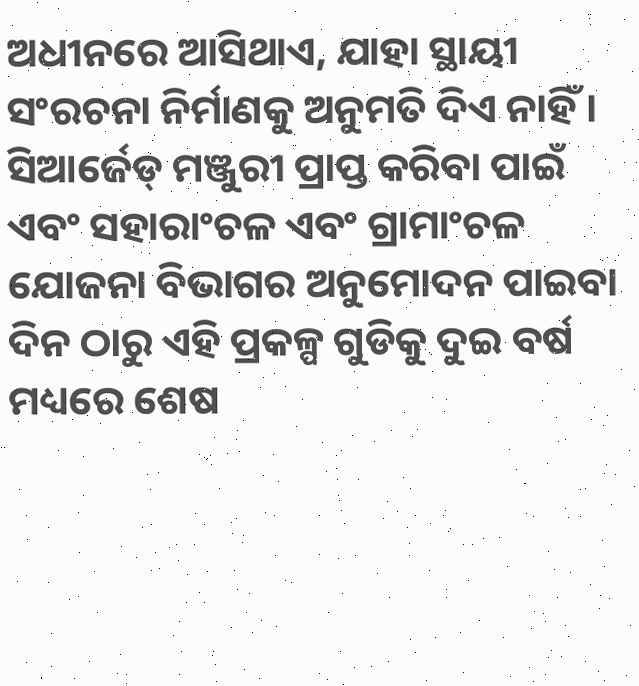ଅଧୀନରେ ଆସିଥାଏ, ଯାହା ସ୍ଥାୟୀ ସଂରଚନା ନିର୍ମାଣକୁ ଅନୁମତି ଦିଏ ନାହିଁ ।
ସିଆର୍ଜେଡ୍ ମଞ୍ଜୁରୀ ପ୍ରାପ୍ତ କରିବା ପାଇଁ ଏବଂ ସହାରାଂଚଳ ଏବଂ ଗ୍ରାମାଂଚଳ ଯୋଜନା ବିଭାଗର ଅନୁମୋଦନ ପାଇବା ଦିନ ଠାରୁ ଏହି ପ୍ରକଳ୍ପ ଗୁଡିକୁ ଦୁଇ ବର୍ଷ ମଧ୍ୟରେ ଶେଷ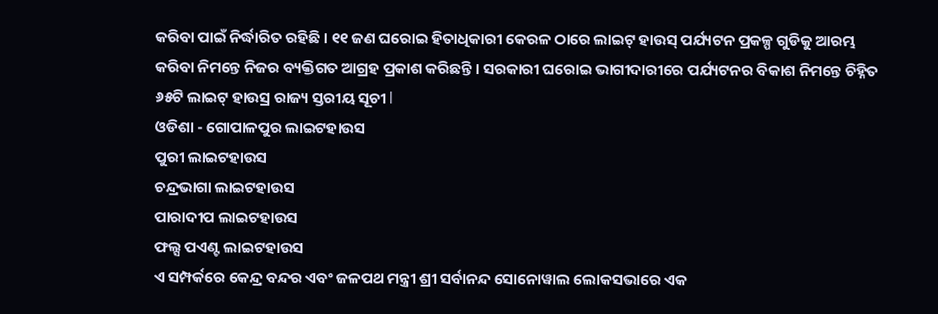କରିବା ପାଇଁ ନିର୍ଦ୍ଧାରିତ ରହିଛି । ୧୧ ଜଣ ଘରୋଇ ହିତାଧିକାରୀ କେରଳ ଠାରେ ଲାଇଟ୍ ହାଉସ୍ ପର୍ଯ୍ୟଟନ ପ୍ରକଳ୍ପ ଗୁଡିକୁ ଆରମ୍ଭ କରିବା ନିମନ୍ତେ ନିଜର ବ୍ୟକ୍ତିଗତ ଆଗ୍ରହ ପ୍ରକାଶ କରିଛନ୍ତି । ସରକାରୀ ଘରୋଇ ଭାଗୀଦାରୀରେ ପର୍ଯ୍ୟଟନର ବିକାଶ ନିମନ୍ତେ ଚିହ୍ନିତ ୬୫ଟି ଲାଇଟ୍ ହାଉସ୍ର ରାଜ୍ୟ ସ୍ତରୀୟ ସୂଚୀ l
ଓଡିଶା - ଗୋପାଳପୁର ଲାଇଟହାଉସ
ପୁରୀ ଲାଇଟହାଉସ
ଚନ୍ଦ୍ରଭାଗା ଲାଇଟହାଉସ
ପାରାଦୀପ ଲାଇଟହାଉସ
ଫଲ୍ସ ପଏଣ୍ଟ ଲାଇଟହାଉସ
ଏ ସମ୍ପର୍କରେ କେନ୍ଦ୍ର ବନ୍ଦର ଏବଂ ଜଳପଥ ମନ୍ତ୍ରୀ ଶ୍ରୀ ସର୍ବାନନ୍ଦ ସୋନୋୱାଲ ଲୋକସଭାରେ ଏକ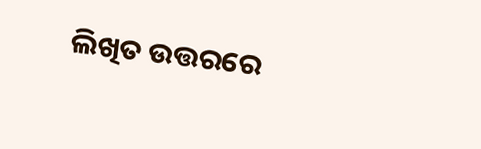ଲିଖିତ ଉତ୍ତରରେ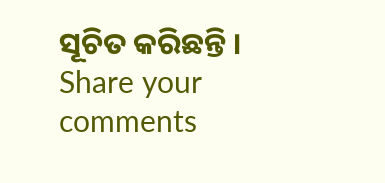ସୂଚିତ କରିଛନ୍ତି ।
Share your comments